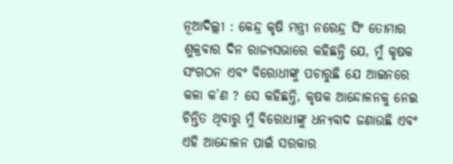ନୂଆଦିଲ୍ଲୀ : କେନ୍ଦ୍ର କୃଷି ମନ୍ତ୍ରୀ ନରେନ୍ଦ୍ର ସିଂ ତୋମାର ଶୁକ୍ରବାର ଦିନ ରାଜ୍ୟସଭାରେ କହିଛନ୍ତି ଯେ, ମୁଁ କୃଷକ ସଂଗଠନ ଏବଂ ବିରୋଧୀଙ୍କୁ ପଚାରୁଛି ଯେ ଆଇନରେ କଳା କ’ଣ ? ସେ କହିଛନ୍ତି, କୃଷକ ଆନ୍ଦୋଳନକୁ ନେଇ ଚିନ୍ତିତ ଥିବାରୁ ମୁଁ ବିରୋଧୀଙ୍କୁ ଧନ୍ୟବାଦ ଜଣାଉଛି ଏବଂ ଏହି ଆନ୍ଦୋଳନ ପାଇଁ ସରକାର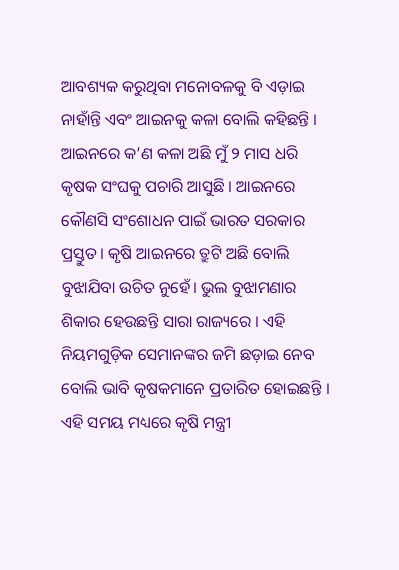ଆବଶ୍ୟକ କରୁଥିବା ମନୋବଳକୁ ବି ଏଡ଼ାଇ ନାହାଁନ୍ତି ଏବଂ ଆଇନକୁ କଳା ବୋଲି କହିଛନ୍ତି । ଆଇନରେ କ’ଣ କଳା ଅଛି ମୁଁ ୨ ମାସ ଧରି କୃଷକ ସଂଘକୁ ପଚାରି ଆସୁଛି । ଆଇନରେ କୌଣସି ସଂଶୋଧନ ପାଇଁ ଭାରତ ସରକାର ପ୍ରସ୍ତୁତ । କୃଷି ଆଇନରେ ତ୍ରୁଟି ଅଛି ବୋଲି ବୁଝାଯିବା ଉଚିତ ନୁହେଁ। ଭୁଲ ବୁଝାମଣାର ଶିକାର ହେଉଛନ୍ତି ସାରା ରାଜ୍ୟରେ । ଏହି ନିୟମଗୁଡ଼ିକ ସେମାନଙ୍କର ଜମି ଛଡ଼ାଇ ନେବ ବୋଲି ଭାବି କୃଷକମାନେ ପ୍ରତାରିତ ହୋଇଛନ୍ତି ।
ଏହି ସମୟ ମଧ୍ୟରେ କୃଷି ମନ୍ତ୍ରୀ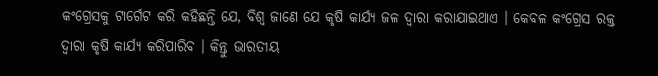କଂଗ୍ରେସକୁ ଟାର୍ଗେଟ କରି କହିଛନ୍ତି ଯେ, ବିଶ୍ୱ ଜାଣେ ଯେ କୃଷି କାର୍ଯ୍ୟ ଜଳ ଦ୍ୱାରା କରାଯାଇଥାଏ । କେବଳ କଂଗ୍ରେସ ରକ୍ତ ଦ୍ୱାରା କୃଷି କାର୍ଯ୍ୟ କରିପାରିବ । କିନ୍ତୁ ଭାରତୀୟ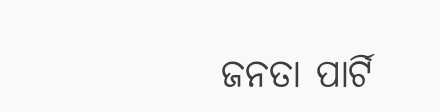ଜନତା ପାର୍ଟି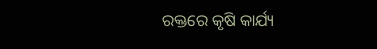ରକ୍ତରେ କୃଷି କାର୍ଯ୍ୟ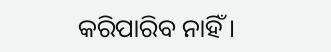କରିପାରିବ ନାହିଁ ।